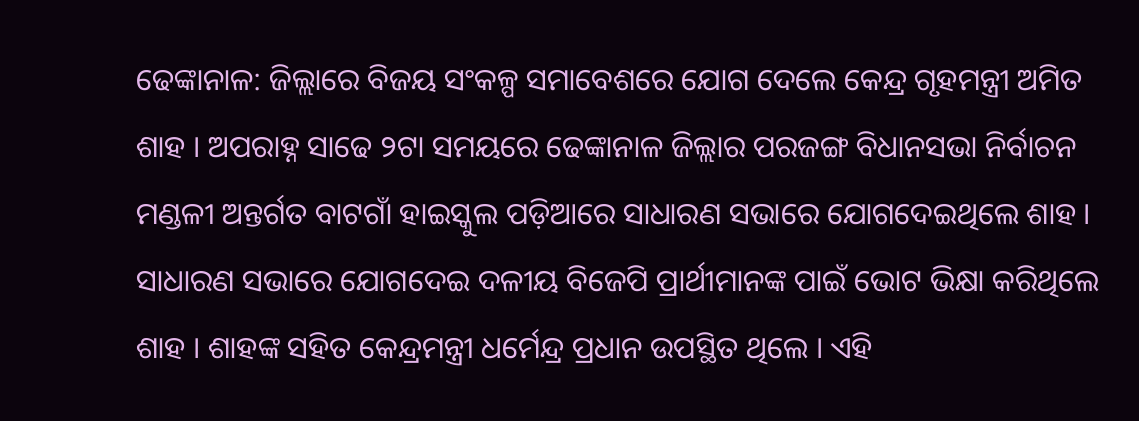ଢେଙ୍କାନାଳ: ଜିଲ୍ଲାରେ ବିଜୟ ସଂକଳ୍ପ ସମାବେଶରେ ଯୋଗ ଦେଲେ କେନ୍ଦ୍ର ଗୃହମନ୍ତ୍ରୀ ଅମିତ ଶାହ । ଅପରାହ୍ନ ସାଢେ ୨ଟା ସମୟରେ ଢେଙ୍କାନାଳ ଜିଲ୍ଲାର ପରଜଙ୍ଗ ବିଧାନସଭା ନିର୍ବାଚନ ମଣ୍ଡଳୀ ଅନ୍ତର୍ଗତ ବାଟଗାଁ ହାଇସ୍କୁଲ ପଡ଼ିଆରେ ସାଧାରଣ ସଭାରେ ଯୋଗଦେଇଥିଲେ ଶାହ । ସାଧାରଣ ସଭାରେ ଯୋଗଦେଇ ଦଳୀୟ ବିଜେପି ପ୍ରାର୍ଥୀମାନଙ୍କ ପାଇଁ ଭୋଟ ଭିକ୍ଷା କରିଥିଲେ ଶାହ । ଶାହଙ୍କ ସହିତ କେନ୍ଦ୍ରମନ୍ତ୍ରୀ ଧର୍ମେନ୍ଦ୍ର ପ୍ରଧାନ ଉପସ୍ଥିତ ଥିଲେ । ଏହି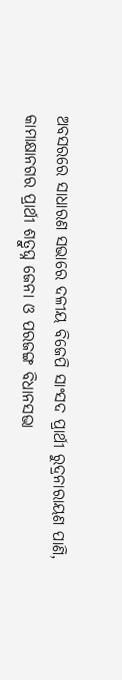ଅବସରରେ ସାଧାରଣ ସଭାରେ ଦଳୀୟ ବିଜେପି ସାଂସଦ ପ୍ରାର୍ଥୀ ରୁଦ୍ରନାରାୟଣ ପାଣି, କାମାକ୍ଷାନଗର ପ୍ରାର୍ଥୀ ଶତ୍ରୁଘ୍ନ ଜେନା ଓ ପରଜଙ୍ଗ ବିଧାନସଭା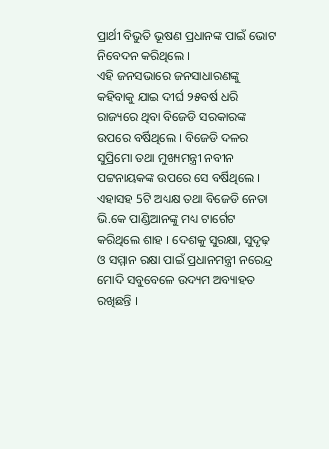ପ୍ରାର୍ଥୀ ବିଭୁତି ଭୂଷଣ ପ୍ରଧାନଙ୍କ ପାଇଁ ଭୋଟ ନିବେଦନ କରିଥିଲେ ।
ଏହି ଜନସଭାରେ ଜନସାଧାରଣଙ୍କୁ କହିବାକୁ ଯାଇ ଦୀର୍ଘ ୨୫ବର୍ଷ ଧରି ରାଜ୍ୟରେ ଥିବା ବିଜେଡି ସରକାରଙ୍କ ଉପରେ ବର୍ଷିଥିଲେ । ବିଜେଡି ଦଳର ସୁପ୍ରିମୋ ତଥା ମୁଖ୍ୟମନ୍ତ୍ରୀ ନବୀନ ପଟ୍ଟନାୟକଙ୍କ ଉପରେ ସେ ବର୍ଷିଥିଲେ । ଏହାସହ 5ଟି ଅଧ୍ୟକ୍ଷ ତଥା ବିଜେଡି ନେତା ଭି.କେ ପାଣ୍ଡିଆନଙ୍କୁ ମଧ୍ୟ ଟାର୍ଗେଟ କରିଥିଲେ ଶାହ । ଦେଶକୁ ସୁରକ୍ଷା, ସୁଦୃଢ଼ ଓ ସମ୍ମାନ ରକ୍ଷା ପାଇଁ ପ୍ରଧାନମନ୍ତ୍ରୀ ନରେନ୍ଦ୍ର ମୋଦି ସବୁବେଳେ ଉଦ୍ୟମ ଅବ୍ୟାହତ ରଖିଛନ୍ତି ।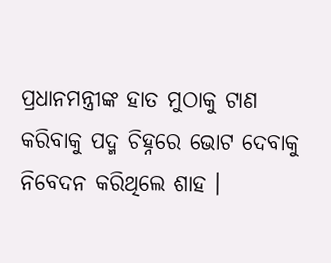ପ୍ରଧାନମନ୍ତ୍ରୀଙ୍କ ହାତ ମୁଠାକୁ ଟାଣ କରିବାକୁ ପଦ୍ମ ଚିହ୍ନରେ ଭୋଟ ଦେବାକୁ ନିବେଦନ କରିଥିଲେ ଶାହ ।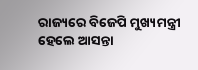ରାଜ୍ୟରେ ବିଜେପି ମୁଖ୍ୟମନ୍ତ୍ରୀ ହେଲେ ଆସନ୍ତା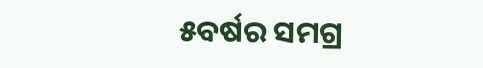୫ବର୍ଷର ସମଗ୍ର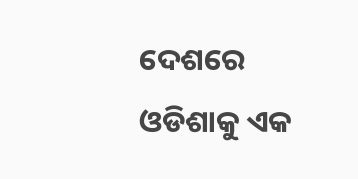ଦେଶରେ ଓଡିଶାକୁ ଏକ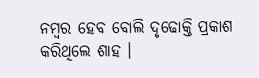ନମ୍ବର ହେବ ବୋଲି ଦୃଢୋକ୍ତି ପ୍ରକାଶ କରିଥିଲେ ଶାହ ।